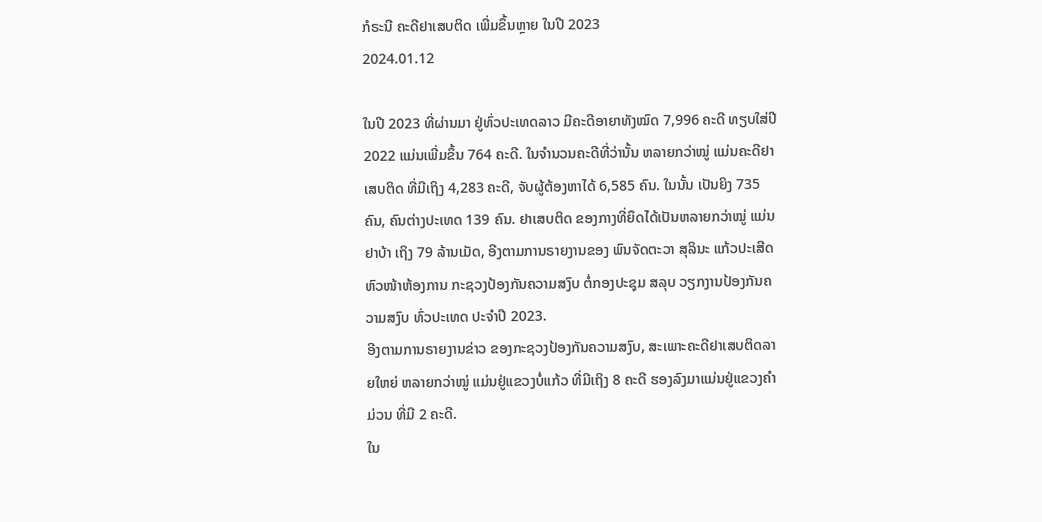ກໍຣະນີ ຄະດີຢາເສບຕິດ ເພີ່ມຂຶ້ນຫຼາຍ ໃນປີ 2023
2024.01.12

ໃນປີ 2023 ທີ່ຜ່ານມາ ຢູ່ທົ່ວປະເທດລາວ ມີຄະດີອາຍາທັງໝົດ 7,996 ຄະດີ ທຽບໃສ່ປີ 2022 ແມ່ນເພີ່ມຂຶ້ນ 764 ຄະດີ. ໃນຈໍານວນຄະດີທີ່ວ່ານັ້ນ ຫລາຍກວ່າໝູ່ ແມ່ນຄະດີຢາເສບຕິດ ທີ່ມີເຖິງ 4,283 ຄະດີ, ຈັບຜູ້ຕ້ອງຫາໄດ້ 6,585 ຄົນ. ໃນນັ້ນ ເປັນຍິງ 735 ຄົນ, ຄົນຕ່າງປະເທດ 139 ຄົນ. ຢາເສບຕິດ ຂອງກາງທີ່ຍຶດໄດ້ເປັນຫລາຍກວ່າໝູ່ ແມ່ນຢາບ້າ ເຖິງ 79 ລ້ານເມັດ, ອີງຕາມການຣາຍງານຂອງ ພົນຈັດຕະວາ ສຸລິນະ ແກ້ວປະເສີດ ຫົວໜ້າຫ້ອງການ ກະຊວງປ້ອງກັນຄວາມສງົບ ຕໍ່ກອງປະຊຸມ ສລຸບ ວຽກງານປ້ອງກັນຄວາມສງົບ ທົ່ວປະເທດ ປະຈໍາປີ 2023.
ອີງຕາມການຣາຍງານຂ່າວ ຂອງກະຊວງປ້ອງກັນຄວາມສງົບ, ສະເພາະຄະດີຢາເສບຕິດລາຍໃຫຍ່ ຫລາຍກວ່າໝູ່ ແມ່ນຢູ່ແຂວງບໍ່ແກ້ວ ທີ່ມີເຖິງ 8 ຄະດີ ຮອງລົງມາແມ່ນຢູ່ແຂວງຄໍາມ່ວນ ທີ່ມີ 2 ຄະດີ.
ໃນ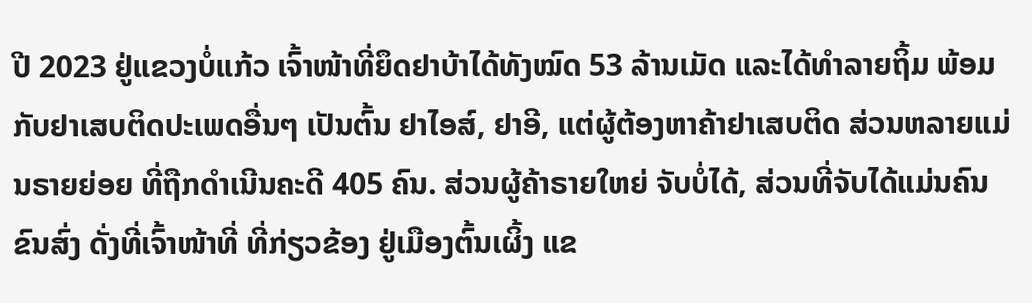ປີ 2023 ຢູ່ແຂວງບໍ່ແກ້ວ ເຈົ້າໜ້າທີ່ຍຶດຢາບ້າໄດ້ທັງໝົດ 53 ລ້ານເມັດ ແລະໄດ້ທໍາລາຍຖິ້ມ ພ້ອມກັບຢາເສບຕິດປະເພດອື່ນໆ ເປັນຕົ້ນ ຢາໄອສ໌, ຢາອີ, ແຕ່ຜູ້ຕ້ອງຫາຄ້າຢາເສບຕິດ ສ່ວນຫລາຍແມ່ນຣາຍຍ່ອຍ ທີ່ຖືກດໍາເນີນຄະດີ 405 ຄົນ. ສ່ວນຜູ້ຄ້າຣາຍໃຫຍ່ ຈັບບໍ່ໄດ້, ສ່ວນທີ່ຈັບໄດ້ແມ່ນຄົນຂົນສົ່ງ ດັ່ງທີ່ເຈົ້າໜ້າທີ່ ທີ່ກ່ຽວຂ້ອງ ຢູ່ເມືອງຕົ້ນເຜິ້ງ ແຂ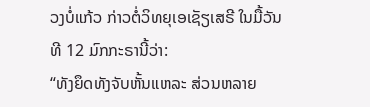ວງບໍ່ແກ້ວ ກ່າວຕໍ່ວິທຍຸເອເຊັຽເສຣີ ໃນມື້ວັນທີ 12 ມົກກະຣານີ້ວ່າ:
“ທັງຍຶດທັງຈັບຫັ້ນແຫລະ ສ່ວນຫລາຍ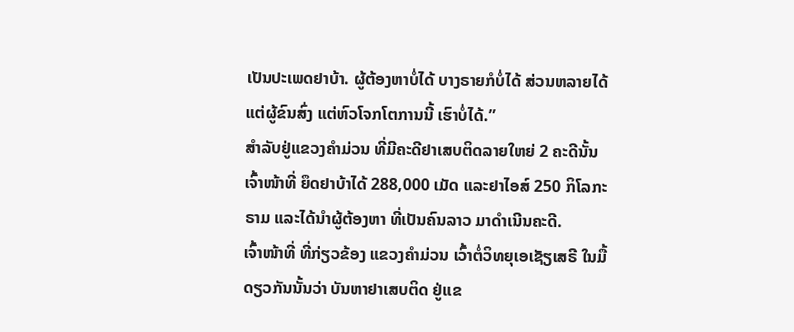ເປັນປະເພດຢາບ້າ. ຜູ້ຕ້ອງຫາບໍ່ໄດ້ ບາງຣາຍກໍບໍ່ໄດ້ ສ່ວນຫລາຍໄດ້ແຕ່ຜູ້ຂົນສົ່ງ ແຕ່ຫົວໂຈກໂຕການນີ້ ເຮົາບໍ່ໄດ້.”
ສໍາລັບຢູ່ແຂວງຄໍາມ່ວນ ທີ່ມີຄະດີຢາເສບຕິດລາຍໃຫຍ່ 2 ຄະດີນັ້ນ ເຈົ້າໜ້າທີ່ ຍຶດຢາບ້າໄດ້ 288,000 ເມັດ ແລະຢາໄອສ໌ 250 ກິໂລກະຣາມ ແລະໄດ້ນໍາຜູ້ຕ້ອງຫາ ທີ່ເປັນຄົນລາວ ມາດໍາເນີນຄະດີ.
ເຈົ້າໜ້າທີ່ ທີ່ກ່ຽວຂ້ອງ ແຂວງຄໍາມ່ວນ ເວົ້າຕໍ່ວິທຍຸເອເຊັຽເສຣີ ໃນມື້ດຽວກັນນັ້ນວ່າ ບັນຫາຢາເສບຕິດ ຢູ່ແຂ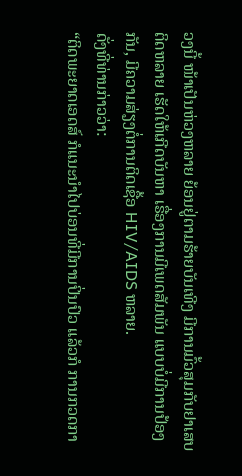ວງນີ້ ໜ້າເປັນຫ່ວງຫລາຍ ຍ້ອນຢູ່ຕາມຮ້າຍບັນເທີງ ມີການມົ້ວສຸມກັບຢາເສບຕິດຫລາຍ ເຮັດໃຫ້ເກີດບັນຫາ ເຣື່ອງການມີເພດສັມພັນ ແບບບໍ່ມີການປ້ອງກັນ, ມີຄວາມສ່ຽງຕໍ່ການຕິດເຊື້ອ HIV/AIDS ຫລາຍ.
ດັ່ງທີ່ທ່ານກ່າວວ່າ:
“ຕິດພະຍາດເອດສ໌ ກໍແນະນໍາໄປບ່ອນທີ່ມີການປິ່ນປົວ ແລ້ວກໍ ການກວດກາ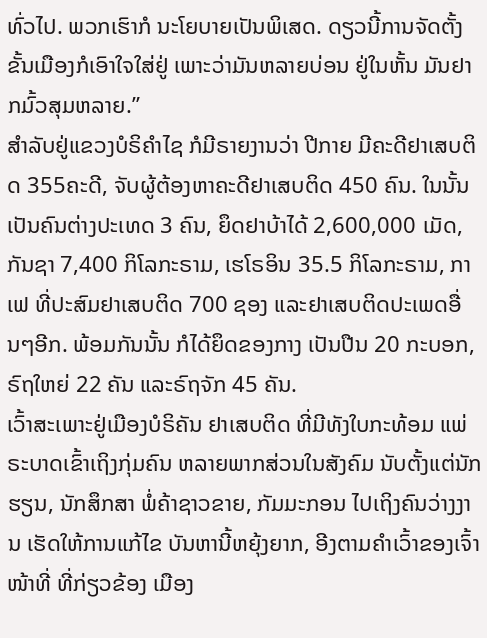ທົ່ວໄປ. ພວກເຮົາກໍ ນະໂຍບາຍເປັນພິເສດ. ດຽວນີ້ການຈັດຕັ້ງຂັ້ນເມືອງກໍເອົາໃຈໃສ່ຢູ່ ເພາະວ່າມັນຫລາຍບ່ອນ ຢູ່ໃນຫັ້ນ ມັນຢາກມົ້ວສຸມຫລາຍ.”
ສໍາລັບຢູ່ແຂວງບໍຣິຄໍາໄຊ ກໍມີຣາຍງານວ່າ ປີກາຍ ມີຄະດີຢາເສບຕິດ 355ຄະດີ, ຈັບຜູ້ຕ້ອງຫາຄະດີຢາເສບຕິດ 450 ຄົນ. ໃນນັ້ນ ເປັນຄົນຕ່າງປະເທດ 3 ຄົນ, ຍຶດຢາບ້າໄດ້ 2,600,000 ເມັດ, ກັນຊາ 7,400 ກິໂລກະຣາມ, ເຮໂຣອິນ 35.5 ກິໂລກະຣາມ, ກາເຟ ທີ່ປະສົມຢາເສບຕິດ 700 ຊອງ ແລະຢາເສບຕິດປະເພດອື່ນໆອີກ. ພ້ອມກັນນັ້ນ ກໍໄດ້ຍຶດຂອງກາງ ເປັນປືນ 20 ກະບອກ, ຣົຖໃຫຍ່ 22 ຄັນ ແລະຣົຖຈັກ 45 ຄັນ.
ເວົ້າສະເພາະຢູ່ເມືອງບໍຣິຄັນ ຢາເສບຕິດ ທີ່ມີທັງໃບກະທ້ອມ ແພ່ຣະບາດເຂົ້າເຖິງກຸ່ມຄົນ ຫລາຍພາກສ່ວນໃນສັງຄົມ ນັບຕັ້ງແຕ່ນັກຮຽນ, ນັກສຶກສາ ພໍ່ຄ້າຊາວຂາຍ, ກັມມະກອນ ໄປເຖິງຄົນວ່າງງານ ເຮັດໃຫ້ການແກ້ໄຂ ບັນຫານີ້ຫຍຸ້ງຍາກ, ອີງຕາມຄໍາເວົ້າຂອງເຈົ້າໜ້າທີ່ ທີ່ກ່ຽວຂ້ອງ ເມືອງ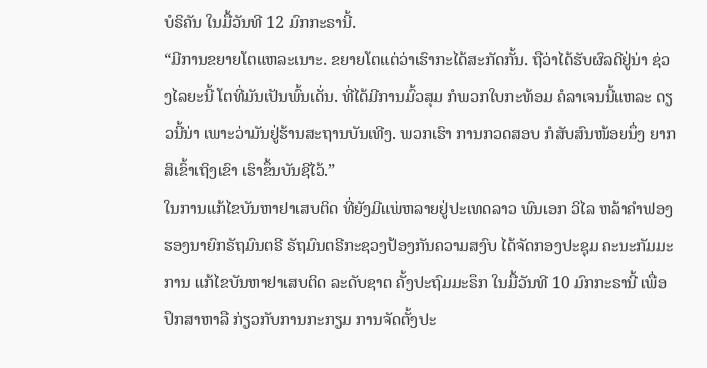ບໍຣິຄັນ ໃນມື້ວັນທີ 12 ມົກກະຣານີ້.
“ມີການຂຍາຍໂຕແຫລະເນາະ. ຂຍາຍໂຕແຕ່ວ່າເຮົາກະໄດ້ສະກັດກັ້ນ. ຖືວ່າໄດ້ຮັບຜົລດີຢູ່ນ່າ ຊ່ວງໄລຍະນີ້ ໂຕທີ່ມັນເປັນພົ້ນເດັ່ນ. ທີ່ໄດ້ມີການມົ້ວສຸມ ກໍພວກໃບກະທ້ອມ ຄໍລາເຈນນີ້ແຫລະ ດຽວນີ້ນ່າ ເພາະວ່າມັນຢູ່ຮ້ານສະຖານບັນເທີງ. ພວກເຮົາ ການກວດສອບ ກໍສັບສົນໜ້ອຍນຶ່ງ ຍາກສິເຂົ້າເຖິງເຂົາ ເຮົາຂຶ້ນບັນຊີໄວ້.”
ໃນການແກ້ໄຂບັນຫາຢາເສບຕິດ ທີ່ຍັງມີແພ່ຫລາຍຢູ່ປະເທດລາວ ພົນເອກ ວິໄລ ຫລ້າຄໍາຟອງ ຮອງນາຍົກຣັຖມົນຕຣີ ຣັຖມົນຕຣີກະຊວງປ້ອງກັນຄວາມສງົບ ໄດ້ຈັດກອງປະຊຸມ ຄະນະກັມມະການ ແກ້ໄຂບັນຫາຢາເສບຕິດ ລະດັບຊາຕ ຄັ້ງປະຖົມມະຣຶກ ໃນມື້ວັນທີ 10 ມົກກະຣານີ້ ເພື່ອປຶກສາຫາລື ກ່ຽວກັບການກະກຽມ ການຈັດຕັ້ງປະ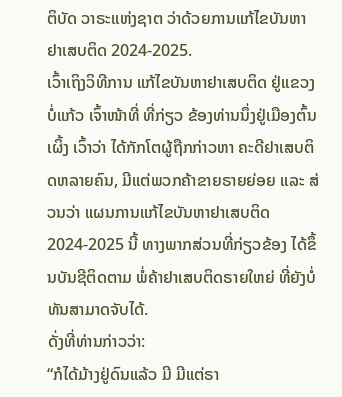ຕິບັດ ວາຣະແຫ່ງຊາຕ ວ່າດ້ວຍການແກ້ໄຂບັນຫາ ຢາເສບຕິດ 2024-2025.
ເວົ້າເຖິງວິທີການ ແກ້ໄຂບັນຫາຢາເສບຕິດ ຢູ່ແຂວງບໍ່ແກ້ວ ເຈົ້າໜ້າທີ່ ທີ່ກ່ຽວ ຂ້ອງທ່ານນຶ່ງຢູ່ເມືອງຕົ້ນເຜິ້ງ ເວົ້າວ່າ ໄດ້ກັກໂຕຜູ້ຖືກກ່າວຫາ ຄະດີຢາເສບຕິດຫລາຍຄົນ, ມີແຕ່ພວກຄ້າຂາຍຣາຍຍ່ອຍ ແລະ ສ່ວນວ່າ ແຜນການແກ້ໄຂບັນຫາຢາເສບຕິດ 2024-2025 ນີ້ ທາງພາກສ່ວນທີ່ກ່ຽວຂ້ອງ ໄດ້ຂຶ້ນບັນຊີຕິດຕາມ ພໍ່ຄ້າຢາເສບຕິດຣາຍໃຫຍ່ ທີ່ຍັງບໍ່ທັນສາມາດຈັບໄດ້.
ດັ່ງທີ່ທ່ານກ່າວວ່າ:
“ກໍໄດ້ມ້າງຢູ່ດົນແລ້ວ ມີ ມີແຕ່ຣາ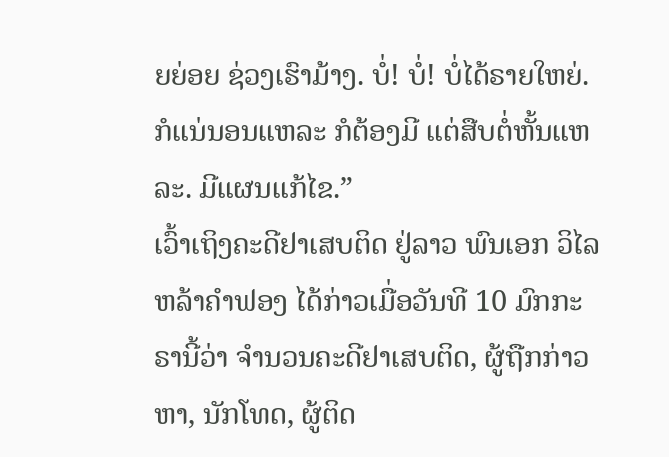ຍຍ່ອຍ ຊ່ວງເຮົາມ້າງ. ບໍ່! ບໍ່! ບໍ່ໄດ້ຣາຍໃຫຍ່. ກໍແນ່ນອນແຫລະ ກໍຕ້ອງມີ ແຕ່ສືບຕໍ່ຫັ້ນແຫລະ. ມີແຜນແກ້ໄຂ.”
ເວົ້າເຖິງຄະດີຢາເສບຕິດ ຢູ່ລາວ ພົນເອກ ວິໄລຫລ້າຄຳຟອງ ໄດ້ກ່າວເມື່ອວັນທີ 10 ມົກກະຣານີ້ວ່າ ຈໍານວນຄະດີຢາເສບຕິດ, ຜູ້ຖືກກ່າວຫາ, ນັກໂທດ, ຜູ້ຕິດ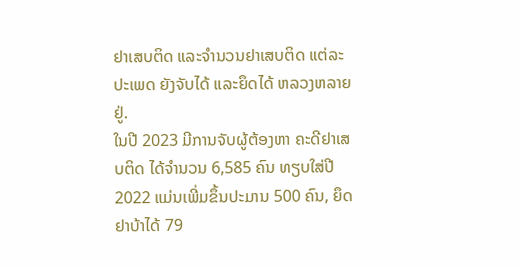ຢາເສບຕິດ ແລະຈໍານວນຢາເສບຕິດ ແຕ່ລະປະເພດ ຍັງຈັບໄດ້ ແລະຍຶດໄດ້ ຫລວງຫລາຍຢູ່.
ໃນປີ 2023 ມີການຈັບຜູ້ຕ້ອງຫາ ຄະດີຢາເສບຕິດ ໄດ້ຈໍານວນ 6,585 ຄົນ ທຽບໃສ່ປີ 2022 ແມ່ນເພີ່ມຂຶ້ນປະມານ 500 ຄົນ, ຍຶດຢາບ້າໄດ້ 79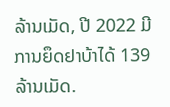ລ້ານເມັດ, ປີ 2022 ມີການຍຶດຢາບ້າໄດ້ 139 ລ້ານເມັດ.